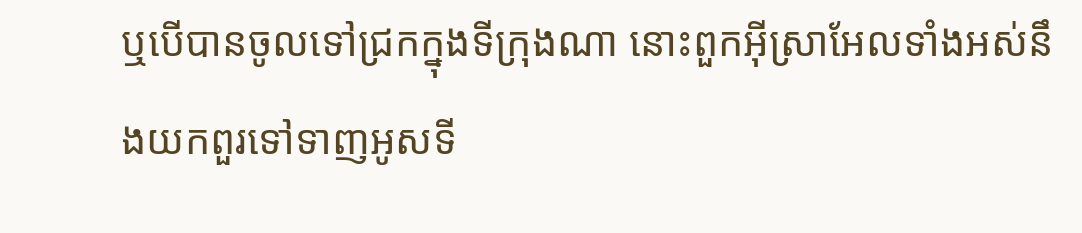ឬបើបានចូលទៅជ្រកក្នុងទីក្រុងណា នោះពួកអ៊ីស្រាអែលទាំងអស់នឹងយកពួរទៅទាញអូសទី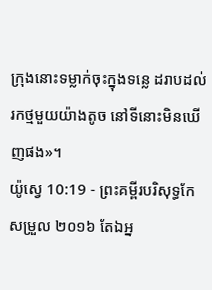ក្រុងនោះទម្លាក់ចុះក្នុងទន្លេ ដរាបដល់រកថ្មមួយយ៉ាងតូច នៅទីនោះមិនឃើញផង»។
យ៉ូស្វេ 10:19 - ព្រះគម្ពីរបរិសុទ្ធកែសម្រួល ២០១៦ តែឯអ្ន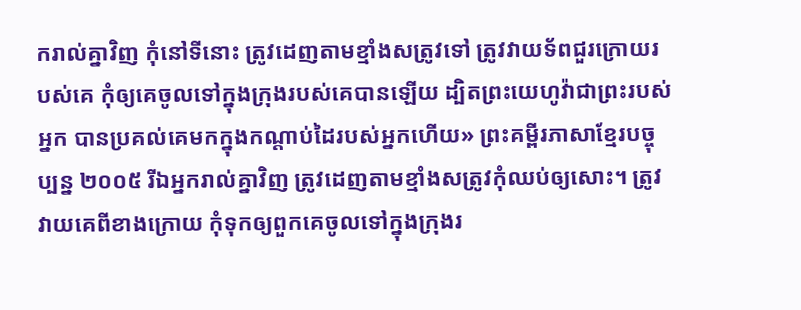ករាល់គ្នាវិញ កុំនៅទីនោះ ត្រូវដេញតាមខ្មាំងសត្រូវទៅ ត្រូវវាយទ័ពជួរក្រោយរបស់គេ កុំឲ្យគេចូលទៅក្នុងក្រុងរបស់គេបានឡើយ ដ្បិតព្រះយេហូវ៉ាជាព្រះរបស់អ្នក បានប្រគល់គេមកក្នុងកណ្ដាប់ដៃរបស់អ្នកហើយ» ព្រះគម្ពីរភាសាខ្មែរបច្ចុប្បន្ន ២០០៥ រីឯអ្នករាល់គ្នាវិញ ត្រូវដេញតាមខ្មាំងសត្រូវកុំឈប់ឲ្យសោះ។ ត្រូវវាយគេពីខាងក្រោយ កុំទុកឲ្យពួកគេចូលទៅក្នុងក្រុងរ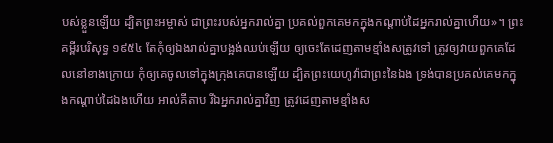បស់ខ្លួនឡើយ ដ្បិតព្រះអម្ចាស់ ជាព្រះរបស់អ្នករាល់គ្នា ប្រគល់ពួកគេមកក្នុងកណ្ដាប់ដៃអ្នករាល់គ្នាហើយ»។ ព្រះគម្ពីរបរិសុទ្ធ ១៩៥៤ តែកុំឲ្យឯងរាល់គ្នាបង្អង់ឈប់ឡើយ ឲ្យចេះតែដេញតាមខ្មាំងសត្រូវទៅ ត្រូវឲ្យវាយពួកគេដែលនៅខាងក្រោយ កុំឲ្យគេចូលទៅក្នុងក្រុងគេបានឡើយ ដ្បិតព្រះយេហូវ៉ាជាព្រះនៃឯង ទ្រង់បានប្រគល់គេមកក្នុងកណ្តាប់ដៃឯងហើយ អាល់គីតាប រីឯអ្នករាល់គ្នាវិញ ត្រូវដេញតាមខ្មាំងស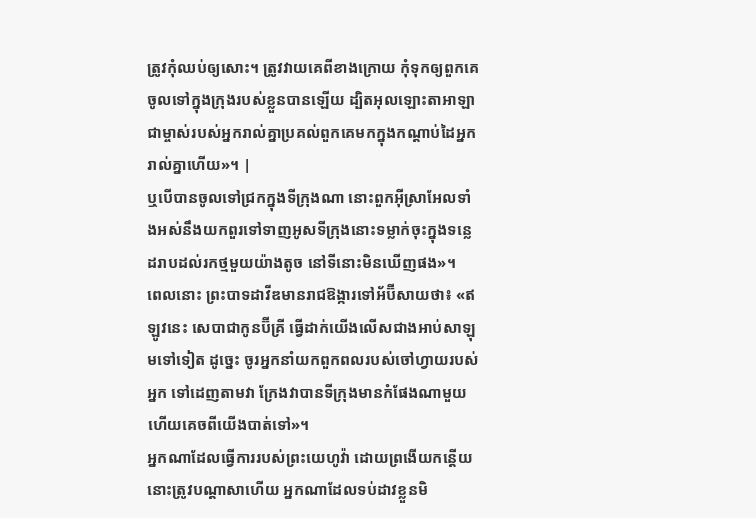ត្រូវកុំឈប់ឲ្យសោះ។ ត្រូវវាយគេពីខាងក្រោយ កុំទុកឲ្យពួកគេចូលទៅក្នុងក្រុងរបស់ខ្លួនបានឡើយ ដ្បិតអុលឡោះតាអាឡាជាម្ចាស់របស់អ្នករាល់គ្នាប្រគល់ពួកគេមកក្នុងកណ្តាប់ដៃអ្នករាល់គ្នាហើយ»។ |
ឬបើបានចូលទៅជ្រកក្នុងទីក្រុងណា នោះពួកអ៊ីស្រាអែលទាំងអស់នឹងយកពួរទៅទាញអូសទីក្រុងនោះទម្លាក់ចុះក្នុងទន្លេ ដរាបដល់រកថ្មមួយយ៉ាងតូច នៅទីនោះមិនឃើញផង»។
ពេលនោះ ព្រះបាទដាវីឌមានរាជឱង្ការទៅអ័ប៊ីសាយថា៖ «ឥឡូវនេះ សេបាជាកូនប៊ីគ្រី ធ្វើដាក់យើងលើសជាងអាប់សាឡុមទៅទៀត ដូច្នេះ ចូរអ្នកនាំយកពួកពលរបស់ចៅហ្វាយរបស់អ្នក ទៅដេញតាមវា ក្រែងវាបានទីក្រុងមានកំផែងណាមួយ ហើយគេចពីយើងបាត់ទៅ»។
អ្នកណាដែលធ្វើការរបស់ព្រះយេហូវ៉ា ដោយព្រងើយកន្តើយ នោះត្រូវបណ្ដាសាហើយ អ្នកណាដែលទប់ដាវខ្លួនមិ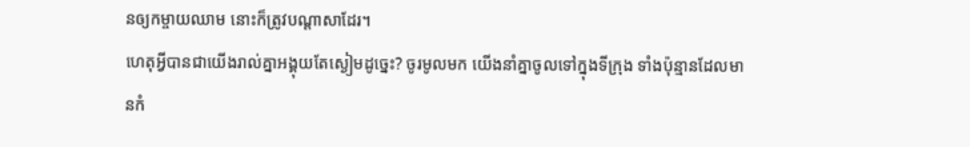នឲ្យកម្ចាយឈាម នោះក៏ត្រូវបណ្ដាសាដែរ។
ហេតុអ្វីបានជាយើងរាល់គ្នាអង្គុយតែស្ងៀមដូច្នេះ? ចូរមូលមក យើងនាំគ្នាចូលទៅក្នុងទីក្រុង ទាំងប៉ុន្មានដែលមានកំ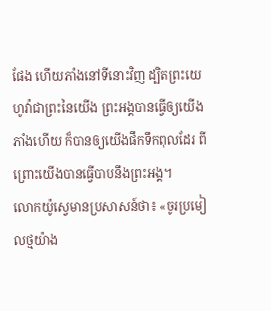ផែង ហើយភាំងនៅទីនោះវិញ ដ្បិតព្រះយេហូវ៉ាជាព្រះនៃយើង ព្រះអង្គបានធ្វើឲ្យយើងភាំងហើយ ក៏បានឲ្យយើងផឹកទឹកពុលដែរ ពីព្រោះយើងបានធ្វើបាបនឹងព្រះអង្គ។
លោកយ៉ូស្វេមានប្រសាសន៍ថា៖ «ចូរប្រមៀលថ្មយ៉ាង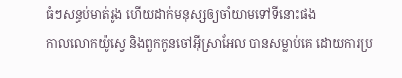ធំៗសន្ធប់មាត់រូង ហើយដាក់មនុស្សឲ្យចាំយាមទៅទីនោះផង
កាលលោកយ៉ូស្វេ និងពួកកូនចៅអ៊ីស្រាអែល បានសម្លាប់គេ ដោយការប្រ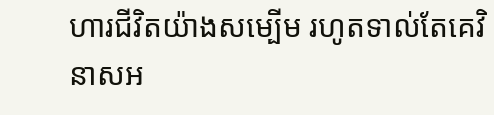ហារជីវិតយ៉ាងសម្បើម រហូតទាល់តែគេវិនាសអ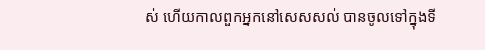ស់ ហើយកាលពួកអ្នកនៅសេសសល់ បានចូលទៅក្នុងទី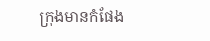ក្រុងមានកំផែង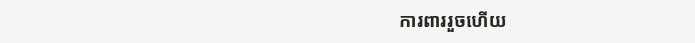ការពាររួចហើយ